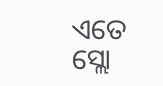ଏତେ ସ୍ଲୋ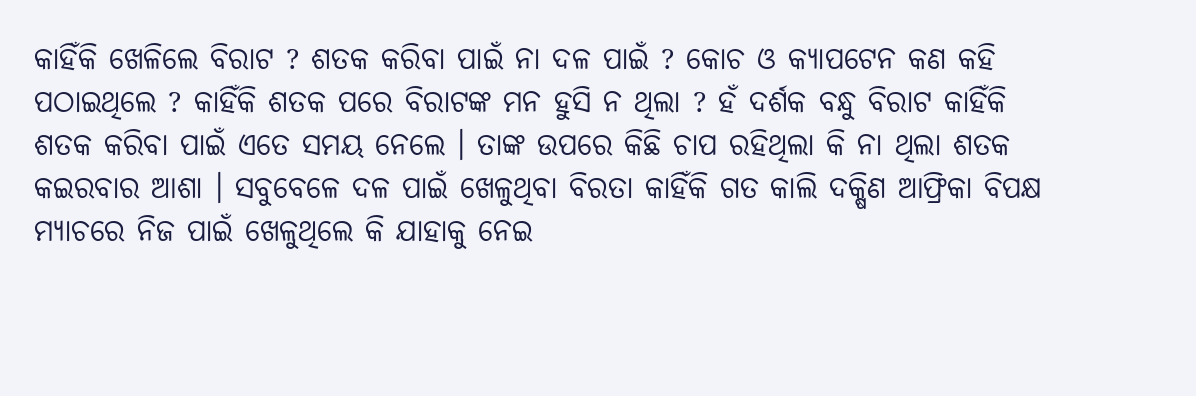କାହିଁକି ଖେଳିଲେ ବିରାଟ ? ଶତକ କରିବା ପାଇଁ ନା ଦଳ ପାଇଁ ? କୋଚ ଓ କ୍ଯାପଟେନ କଣ କହି ପଠାଇଥିଲେ ? କାହିଁକି ଶତକ ପରେ ବିରାଟଙ୍କ ମନ ହୁସି ନ ଥିଲା ? ହଁ ଦର୍ଶକ ବନ୍ଧୁ ବିରାଟ କାହିଁକି ଶତକ କରିବା ପାଇଁ ଏତେ ସମୟ ନେଲେ । ତାଙ୍କ ଉପରେ କିଛି ଚାପ ରହିଥିଲା କି ନା ଥିଲା ଶତକ କଇରବାର ଆଶା । ସବୁବେଳେ ଦଳ ପାଇଁ ଖେଳୁଥିବା ବିରତା କାହିଁକି ଗତ କାଲି ଦକ୍ଷିଣ ଆଫ୍ରିକା ବିପକ୍ଷ ମ୍ଯାଚରେ ନିଜ ପାଇଁ ଖେଳୁଥିଲେ କି ଯାହାକୁ ନେଇ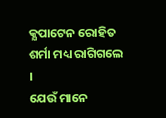କ୍ଯପାଟେନ ରୋହିତ ଶର୍ମା ମଧ୍ୟ ରାଗିଗଲେ ।
ଯେଉଁ ମାନେ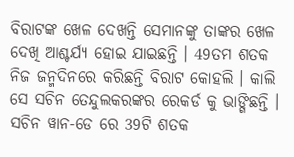ବିରାଟଙ୍କ ଖେଳ ଦେଖନ୍ତି ସେମାନଙ୍କୁ ତାଙ୍କର ଖେଳ ଦେଖି ଆଶ୍ଚର୍ଯ୍ୟ ହୋଇ ଯାଇଛନ୍ତି । 49ତମ ଶତକ ନିଜ ଜନ୍ମଦିନରେ କରିଛନ୍ତି ବିରାଟ କୋହଲି । କାଲି ସେ ସଚିନ ତେନ୍ଦୁଲକରଙ୍କର ରେକର୍ଡ କୁ ଭାଙ୍ଗିଛନ୍ତି । ସଚିନ ୱାନ-ଡେ ରେ 39ଟି ଶତକ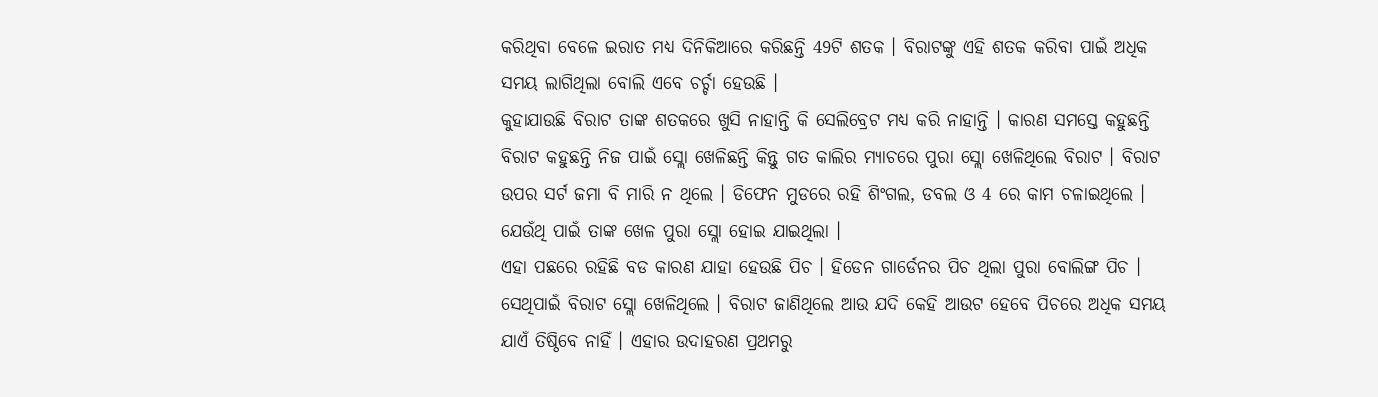କରିଥିବା ବେଳେ ଇରାତ ମଧ୍ୟ ଦିନିକିଆରେ କରିଛନ୍ତି 49ଟି ଶତକ । ବିରାଟଙ୍କୁ ଏହି ଶତକ କରିବା ପାଇଁ ଅଧିକ ସମୟ ଲାଗିଥିଲା ବୋଲି ଏବେ ଚର୍ଚ୍ଚା ହେଉଛି ।
କୁହାଯାଉଛି ବିରାଟ ତାଙ୍କ ଶତକରେ ଖୁସି ନାହାନ୍ତି କି ସେଲିବ୍ରେଟ ମଧ୍ୟ କରି ନାହାନ୍ତି । କାରଣ ସମସ୍ତେ କହୁଛନ୍ତି ବିରାଟ କହୁଛନ୍ତି ନିଜ ପାଇଁ ସ୍ଲୋ ଖେଳିଛନ୍ତି କିନ୍ତୁ ଗତ କାଲିର ମ୍ଯାଚରେ ପୁରା ସ୍ଲୋ ଖେଳିଥିଲେ ବିରାଟ । ବିରାଟ ଉପର ସର୍ଟ ଜମା ବି ମାରି ନ ଥିଲେ । ଡିଫେନ ମୁଡରେ ରହି ଶିଂଗଲ, ଡବଲ ଓ 4 ରେ କାମ ଚଳାଇଥିଲେ । ଯେଉଁଥି ପାଇଁ ତାଙ୍କ ଖେଳ ପୁରା ସ୍ଲୋ ହୋଇ ଯାଇଥିଲା ।
ଏହା ପଛରେ ରହିଛି ବଡ କାରଣ ଯାହା ହେଉଛି ପିଚ । ହିଡେନ ଗାର୍ଡେନର ପିଚ ଥିଲା ପୁରା ବୋଲିଙ୍ଗ ପିଚ । ସେଥିପାଇଁ ବିରାଟ ସ୍ଲୋ ଖେଳିଥିଲେ । ବିରାଟ ଜାଣିଥିଲେ ଆଉ ଯଦି କେହି ଆଉଟ ହେବେ ପିଚରେ ଅଧିକ ସମୟ ଯାଏଁ ତିଷ୍ଠିବେ ନାହିଁ । ଏହାର ଉଦାହରଣ ପ୍ରଥମରୁ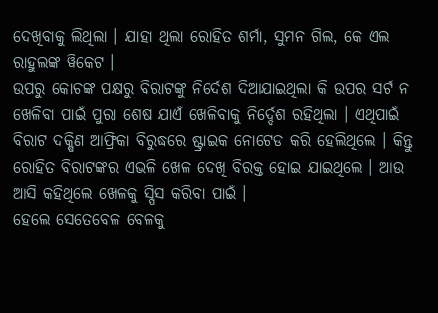ଦେଖିବାକୁ ଲିଥିଲା । ଯାହା ଥିଲା ରୋହିତ ଶର୍ମା, ସୁମନ ଗିଲ, କେ ଏଲ ରାହୁଲଙ୍କ ୱିକେଟ ।
ଉପରୁ କୋଚଙ୍କ ପକ୍ଷରୁ ବିରାଟଙ୍କୁ ନିର୍ଦେଶ ଦିଆଯାଇଥିଲା କି ଉପର ସର୍ଟ ନ ଖେଳିବା ପାଇଁ ପୁରା ଶେଷ ଯାଏଁ ଖେଳିବାକୁ ନିର୍ଦ୍ଦେଶ ରହିଥିଲା । ଏଥିପାଇଁ ବିରାଟ ଦକ୍ଷିଣ ଆଫ୍ରିକା ବିରୁଦ୍ଧରେ ଷ୍ଟ୍ରାଇକ ନୋଟେଡ କରି ହେଲିଥିଲେ । କିନ୍ତୁ ରୋହିତ ବିରାଟଙ୍କର ଏଭଳି ଖେଳ ଦେଖି ବିରକ୍ତ ହୋଇ ଯାଇଥିଲେ । ଆଉ ଆସି କହିଥିଲେ ଖେଳକୁ ସ୍ପିସ କରିବା ପାଇଁ ।
ହେଲେ ସେତେବେଳ ବେଳକୁ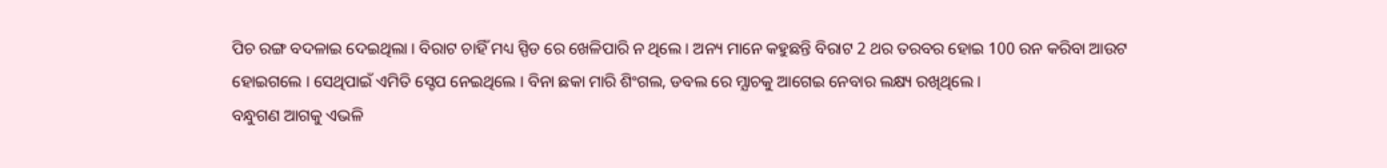ପିଚ ରଙ୍ଗ ବଦଳାଇ ଦେଇଥିଲା । ବିରାଟ ଚାହିଁ ମଧ୍ୟ ସ୍ପିଡ ରେ ଖେଳିପାରି ନ ଥିଲେ । ଅନ୍ୟ ମାନେ କହୁଛନ୍ତି ବିରାଟ 2 ଥର ତରବର ହୋଇ 100 ରନ କରିବା ଆଉଟ ହୋଇଗଲେ । ସେଥିପାଇଁ ଏମିତି ସ୍ଟେପ ନେଇଥିଲେ । ବିନା ଛକା ମାରି ଶିଂଗଲ, ଡବଲ ରେ ମ୍ଯାଚକୁ ଆଗେଇ ନେବାର ଲକ୍ଷ୍ୟ ରଖିଥିଲେ ।
ବନ୍ଧୁଗଣ ଆଗକୁ ଏଭଳି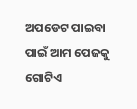ଅପଡେଟ ପାଇବା ପାଇଁ ଆମ ପେଜକୁ ଗୋଟିଏ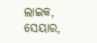ଲାଇକ, ସେୟାର,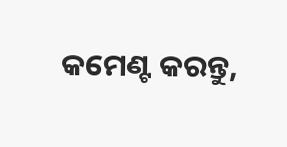କମେଣ୍ଟ କରନ୍ତୁ,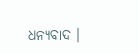ଧନ୍ୟବାଦ ।